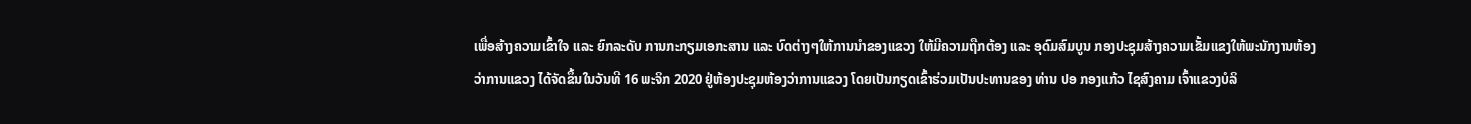ເພື່ອສ້າງຄວາມເຂົ້າໃຈ ແລະ ຍົກລະດັບ ການກະກຽມເອກະສານ ແລະ ບົດຕ່າງໆໃຫ້ການນຳຂອງແຂວງ ໃຫ້ມີຄວາມຖືກຕ້ອງ ແລະ ອຸດົມສົມບູນ ກອງປະຊຸມສ້າງຄວາມເຂັ້ມແຂງໃຫ້ພະນັກງານຫ້ອງວ່າການແຂວງ ໄດ້ຈັດຂຶ້ນໃນວັນທີ 16 ພະຈິກ 2020 ຢູ່ຫ້ອງປະຊຸມຫ້ອງວ່າການແຂວງ ໂດຍເປັນກຽດເຂົ້າຮ່ວມເປັນປະທານຂອງ ທ່ານ ປອ ກອງແກ້ວ ໄຊສົງຄາມ ເຈົ້າແຂວງບໍລິ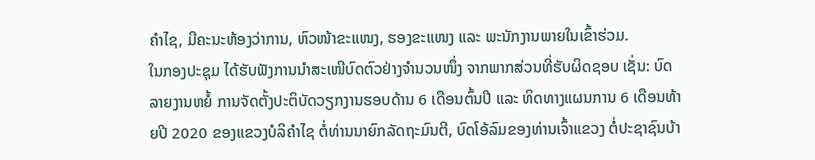ຄຳໄຊ, ມີຄະນະຫ້ອງວ່າການ, ຫົວໜ້າຂະແໜງ, ຮອງຂະແໜງ ແລະ ພະນັກງານພາຍໃນເຂົ້າຮ່ວມ.
ໃນກອງປະຊຸມ ໄດ້ຮັບຟັງການນຳສະເໜີບົດຕົວຢ່າງຈຳນວນໜຶ່ງ ຈາກພາກສ່ວນທີ່ຮັບຜິດຊອບ ເຊັ່ນ: ບົດລາຍງານຫຍໍ້ ການຈັດຕັ້ງປະຕິບັດວຽກງານຮອບດ້ານ 6 ເດືອນຕົ້ນປີ ແລະ ທິດທາງແຜນການ 6 ເດືອນທ້າຍປີ 2020 ຂອງແຂວງບໍລິຄຳໄຊ ຕໍ່ທ່ານນາຍົກລັດຖະມົນຕີ, ບົດໂອ້ລົມຂອງທ່ານເຈົ້າແຂວງ ຕໍ່ປະຊາຊົນບ້າ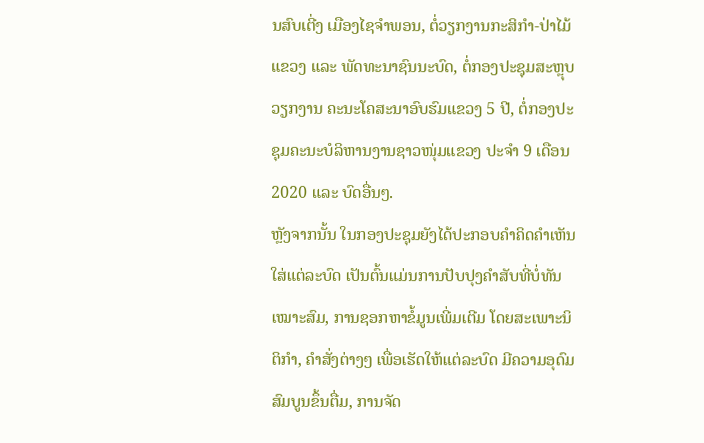ນສົບເຕີ່ງ ເມືອງໄຊຈຳພອນ, ຕໍ່ວຽກງານກະສິກຳ-ປ່າໄມ້ແຂວງ ແລະ ພັດທະນາຊົນນະບົດ, ຕໍ່ກອງປະຊຸມສະຫຼຸບວຽກງານ ຄະນະໂຄສະນາອົບຮົມແຂວງ 5 ປີ, ຕໍ່ກອງປະຊຸມຄະນະບໍລິຫານງານຊາວໜຸ່ມແຂວງ ປະຈຳ 9 ເດືອນ 2020 ແລະ ບົດອື່ນໆ.
ຫຼັງຈາກນັ້ນ ໃນກອງປະຊຸມຍັງໄດ້ປະກອບຄຳຄິດຄຳເຫັນໃສ່ແຕ່ລະບົດ ເປັນຕົ້ນແມ່ນການປັບປຸງຄຳສັບທີ່ບໍ່ທັນເໝາະສົມ, ການຊອກຫາຂໍ້ມູນເພີ່ມເຕີມ ໂດຍສະເພາະນິຕິກຳ, ຄຳສັ່ງຕ່າງໆ ເພື່ອເຮັດໃຫ້ແຕ່ລະບົດ ມີຄວາມອຸດົມສົມບູນຂຶ້ນຕື່ມ, ການຈັດ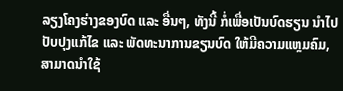ລຽງໂຄງຮ່າງຂອງບົດ ແລະ ອື່ນໆ, ທັງນີ້ ກໍ່ເພື່ອເປັນບົດຮຽນ ນຳໄປປັບປຸງແກ້ໄຂ ແລະ ພັດທະນາການຂຽນບົດ ໃຫ້ມີຄວາມແຫຼມຄົມ, ສາມາດນຳໃຊ້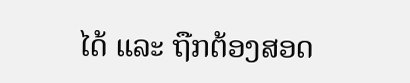ໄດ້ ແລະ ຖືກຕ້ອງສອດ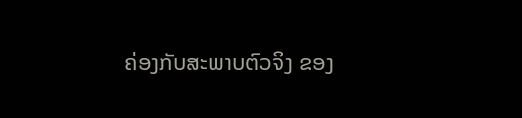ຄ່ອງກັບສະພາບຕົວຈິງ ຂອງ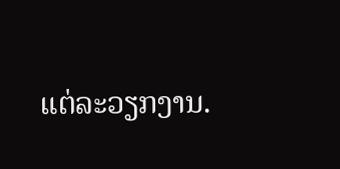ແຕ່ລະວຽກງານ.